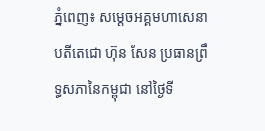ភ្នំពេញ៖ សម្ដេចអគ្គមហាសេនាបតីតេជោ ហ៊ុន សែន ប្រធានព្រឹទ្ធសភានៃកម្ពុជា នៅថ្ងៃទី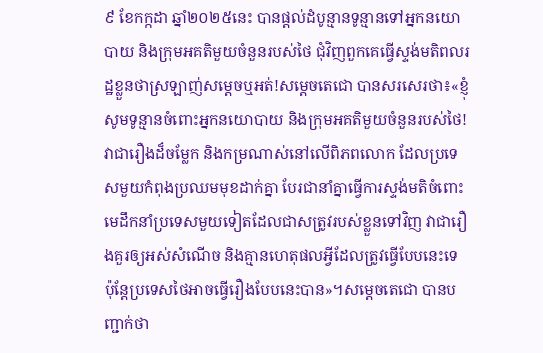៩ ខែកក្កដា ឆ្នាំ២០២៥នេះ បានផ្ដល់ដំបូន្មានទូន្មានទៅអ្នកនយោបាយ និងក្រុមអគតិមួយចំនួនរបស់ថៃ ជុំវិញពួកគេធ្វើស្ទង់មតិពលរដ្ឋខ្លួនថាស្រឡាញ់សម្ដេចឬអត់!សម្ដេចតេជោ បានសរសេរថា៖«ខ្ញុំសូមទូន្មានចំពោះអ្នកនយោបាយ និងក្រុមអគតិមួយចំនួនរបស់ថៃ! វាជារឿងដ៏ចម្លែក និងកម្រណាស់នៅលើពិភពលោក ដែលប្រទេសមួយកំពុងប្រឈមមុខដាក់គ្នា បែរជានាំគ្នាធ្វើការស្ទង់មតិចំពោះមេដឹកនាំប្រទេសមួយទៀតដែលជាសត្រូវរបស់ខ្លួនទៅវិញ វាជារឿងគួរឲ្យអស់សំណើច និងគ្មានហេតុផលអ្វីដែលត្រូវធ្វើបែបនេះទេ ប៉ុន្តែប្រទេសថៃអាចធ្វើរឿងបែបនេះបាន»។សម្ដេចតេជោ បានបញ្ជាក់ថា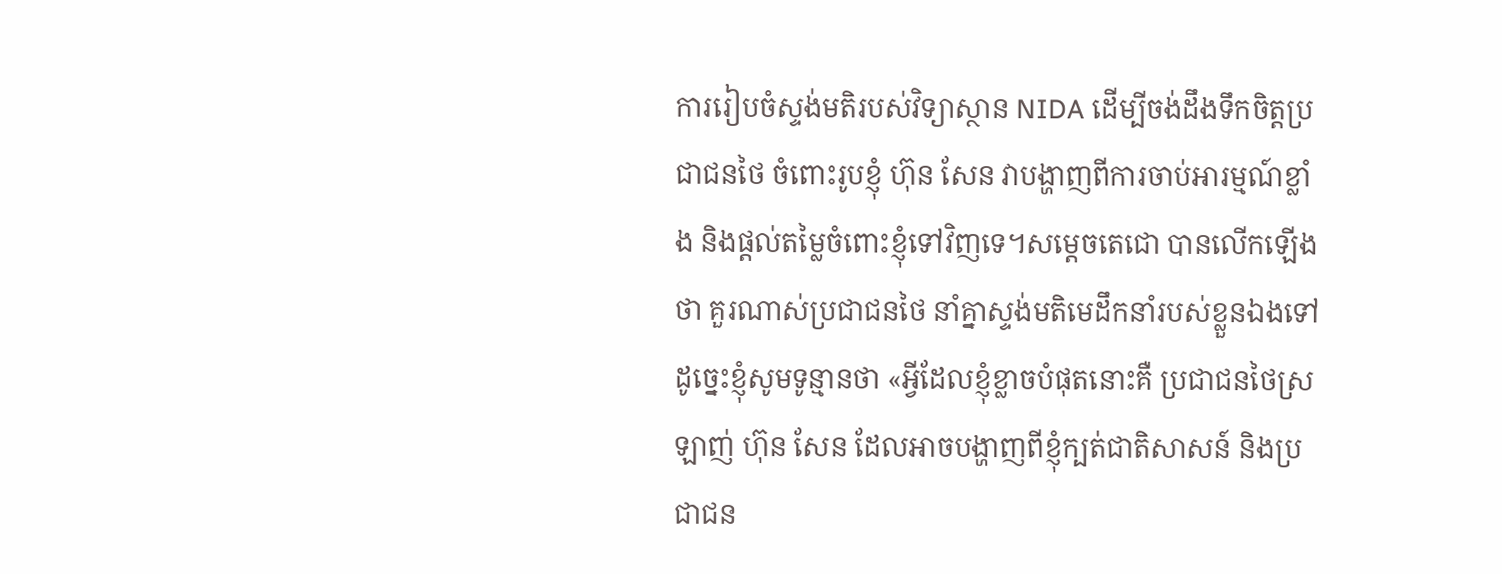ការរៀបចំស្ទង់មតិរបស់វិទ្យាស្ថាន NIDA ដើម្បីចង់ដឹងទឹកចិត្តប្រជាជនថៃ ចំពោះរូបខ្ញុំ ហ៊ុន សែន វាបង្ហាញពីការចាប់អារម្មណ៍ខ្លាំង និងផ្តល់តម្លៃចំពោះខ្ញុំទៅវិញទេ។សម្ដេចតេជោ បានលើកឡើងថា គួរណាស់ប្រជាជនថៃ នាំគ្នាស្ទង់មតិមេដឹកនាំរបស់ខ្លួនឯងទៅ ដូច្នេះខ្ញុំសូមទូន្មានថា «អ្វីដែលខ្ញុំខ្លាចបំផុតនោះគឺ ប្រជាជនថៃស្រឡាញ់ ហ៊ុន សែន ដែលអាចបង្ហាញពីខ្ញុំក្បត់ជាតិសាសន៍ និងប្រជាជន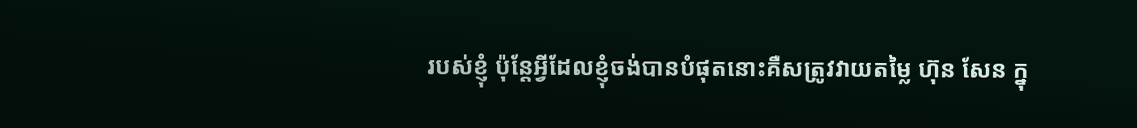របស់ខ្ញុំ ប៉ុន្តែអ្វីដែលខ្ញុំចង់បានបំផុតនោះគឺសត្រូវវាយតម្លៃ ហ៊ុន សែន ក្នុ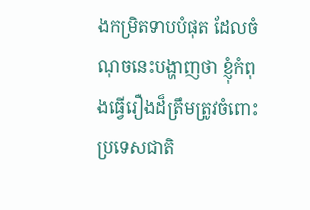ងកម្រិតទាបបំផុត ដែលចំណុចនេះបង្ហាញថា ខ្ញុំកំពុងធ្វើរឿងដ៏ត្រឹមត្រូវចំពោះប្រទេសជាតិ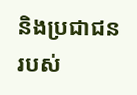និងប្រជាជនរបស់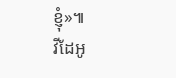ខ្ញុំ»៕
វីដែអូ